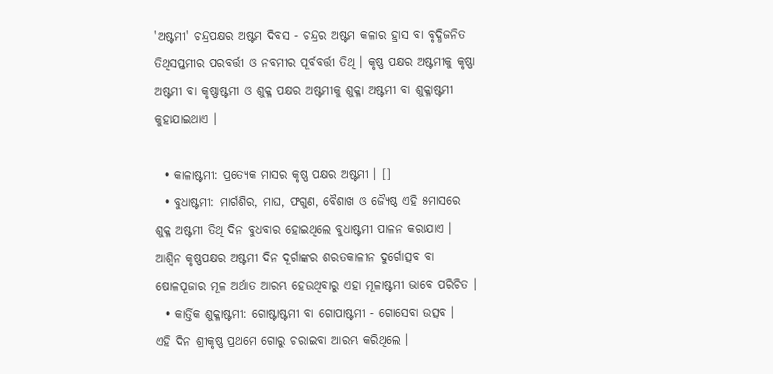'ଅଷ୍ଟମୀ' ଚନ୍ଦ୍ରପକ୍ଷର ଅଷ୍ଟମ ଦିବସ - ଚନ୍ଦ୍ରର ଅଷ୍ଟମ କଳାର ହ୍ରାସ ବା ବୃଦ୍ଧିଜନିତ ତିଥିସପ୍ତମୀର ପରବର୍ତ୍ତୀ ଓ ନବମୀର ପୂର୍ବବର୍ତ୍ତୀ ତିଥି । କୃଷ୍ଣ ପକ୍ଷର ଅଷ୍ଟମୀକୁ କୃଷ୍ଣା ଅଷ୍ଟମୀ ବା କୃଷ୍ଣାଷ୍ଟମୀ ଓ ଶୁକ୍ଳ ପକ୍ଷର ଅଷ୍ଟମୀକୁ ଶୁକ୍ଳା ଅଷ୍ଟମୀ ବା ଶୁକ୍ଳାଷ୍ଟମୀ କୁହାଯାଇଥାଏ ।

  • କାଳାଷ୍ଟମୀ: ପ୍ରତ୍ୟେକ ମାସର କୃଷ୍ଣ ପକ୍ଷର ଅଷ୍ଟମୀ । []
  • ବୁଧାଷ୍ଟମୀ: ମାର୍ଗଶିର, ମାଘ, ଫଗୁଣ, ବୈଶାଖ ଓ ଜ୍ୟୈଷ୍ଠ ଏହି ୫ମାସରେ ଶୁକ୍ଳ ଅଷ୍ଟମୀ ତିଥି ଦିନ ବୁଧବାର ହୋଇଥିଲେ ବୁଧାଷ୍ଟମୀ ପାଳନ କରାଯାଏ ।
ଆଶ୍ୱିନ କୃଷ୍ଣପକ୍ଷର ଅଷ୍ଟମୀ ଦିନ ଦୂର୍ଗାଙ୍କର ଶରତକାଳୀନ ଦୁର୍ଗୋତ୍ସବ ବା ଷୋଳପୂଜାର ମୂଳ ଅର୍ଥାତ ଆରମ୍ଭ ହେଉଥିବାରୁ ଏହା ମୂଳାଷ୍ଟମୀ ଭାବେ ପରିଚିତ ।
  • କାର୍ତ୍ତିକ ଶୁକ୍ଳାଷ୍ଟମୀ: ଗୋଷ୍ଟାଷ୍ଟମୀ ବା ଗୋପାଷ୍ଟମୀ - ଗୋସେବା ଉତ୍ସବ ।
ଏହି ଦିନ ଶ୍ରୀକୃଷ୍ଣ ପ୍ରଥମେ ଗୋରୁ ଚରାଇବା ଆରମ୍ଭ କରିଥିଲେ ।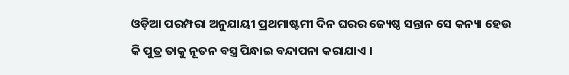ଓଡ଼ିଆ ପରମ୍ପରା ଅନୁଯାୟୀ ପ୍ରଥମାଷ୍ଟମୀ ଦିନ ଘରର ଜ୍ୟେଷ୍ଠ ସନ୍ତାନ ସେ କନ୍ୟା ହେଉ କି ପୁତ୍ର ତାକୁ ନୂତନ ବସ୍ତ୍ର ପିନ୍ଧାଇ ବନ୍ଦାପନା କରାଯାଏ ।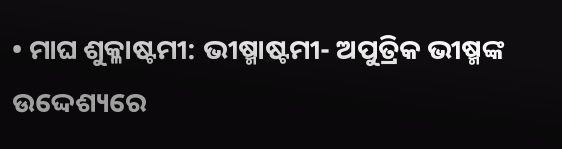• ମାଘ ଶୁକ୍ଳାଷ୍ଟମୀ: ଭୀଷ୍ମାଷ୍ଟମୀ- ଅପୁତ୍ରିକ ଭୀଷ୍ମଙ୍କ ଉଦ୍ଦେଶ୍ୟରେ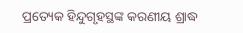ପ୍ରତ୍ୟେକ ହିନ୍ଦୁଗୃହସ୍ଥଙ୍କ କରଣୀୟ ଶ୍ରାଦ୍ଧ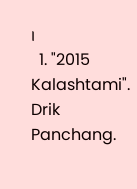।
  1. "2015 Kalashtami". Drik Panchang.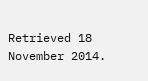Retrieved 18 November 2014.